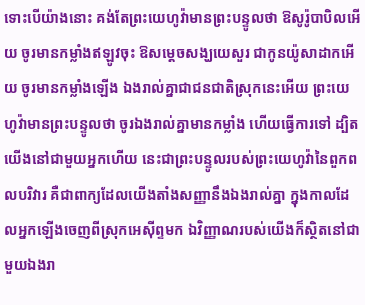ទោះបើយ៉ាងនោះ គង់តែព្រះយេហូវ៉ាមានព្រះបន្ទូលថា ឱសូរ៉ូបាបិលអើយ ចូរមានកម្លាំងឥឡូវចុះ ឱសម្ដេចសង្ឃយេសួរ ជាកូនយ៉ូសាដាកអើយ ចូរមានកម្លាំងឡើង ឯងរាល់គ្នាជាជនជាតិស្រុកនេះអើយ ព្រះយេហូវ៉ាមានព្រះបន្ទូលថា ចូរឯងរាល់គ្នាមានកម្លាំង ហើយធ្វើការទៅ ដ្បិតយើងនៅជាមួយអ្នកហើយ នេះជាព្រះបន្ទូលរបស់ព្រះយេហូវ៉ានៃពួកពលបរិវារ គឺជាពាក្យដែលយើងតាំងសញ្ញានឹងឯងរាល់គ្នា ក្នុងកាលដែលអ្នកឡើងចេញពីស្រុកអេស៊ីព្ទមក ឯវិញ្ញាណរបស់យើងក៏ស្ថិតនៅជាមួយឯងរា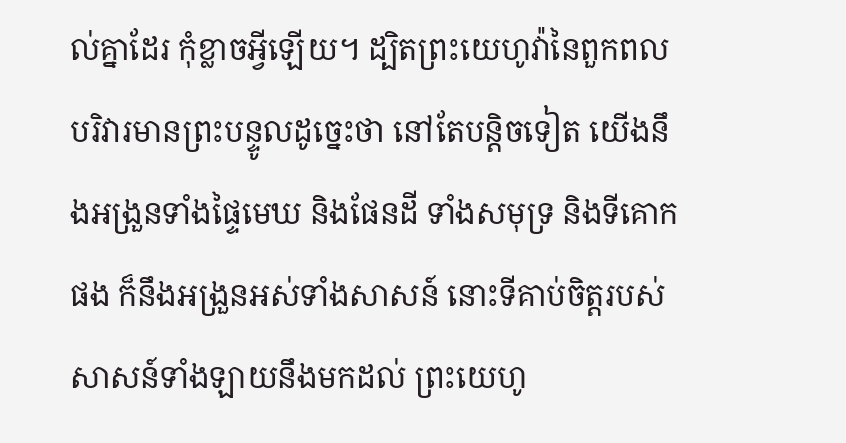ល់គ្នាដែរ កុំខ្លាចអ្វីឡើយ។ ដ្បិតព្រះយេហូវ៉ានៃពួកពលបរិវារមានព្រះបន្ទូលដូច្នេះថា នៅតែបន្តិចទៀត យើងនឹងអង្រួនទាំងផ្ទៃមេឃ និងផែនដី ទាំងសមុទ្រ និងទីគោកផង ក៏នឹងអង្រួនអស់ទាំងសាសន៍ នោះទីគាប់ចិត្តរបស់សាសន៍ទាំងឡាយនឹងមកដល់ ព្រះយេហូ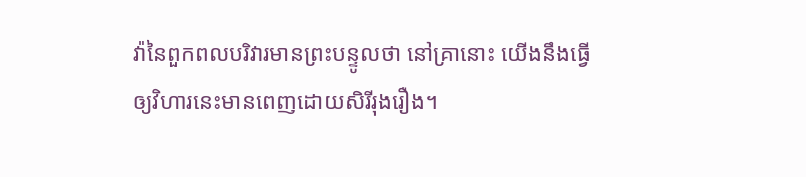វ៉ានៃពួកពលបរិវារមានព្រះបន្ទូលថា នៅគ្រានោះ យើងនឹងធ្វើឲ្យវិហារនេះមានពេញដោយសិរីរុងរឿង។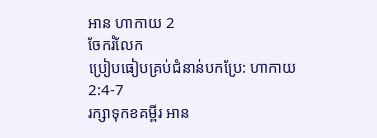អាន ហាកាយ 2
ចែករំលែក
ប្រៀបធៀបគ្រប់ជំនាន់បកប្រែ: ហាកាយ 2:4-7
រក្សាទុកខគម្ពីរ អាន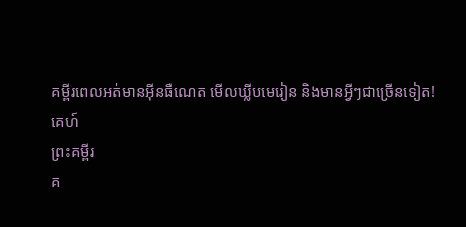គម្ពីរពេលអត់មានអ៊ីនធឺណេត មើលឃ្លីបមេរៀន និងមានអ្វីៗជាច្រើនទៀត!
គេហ៍
ព្រះគម្ពីរ
គ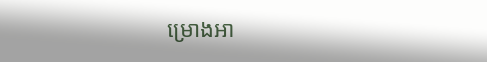ម្រោងអា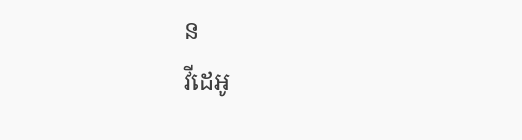ន
វីដេអូ